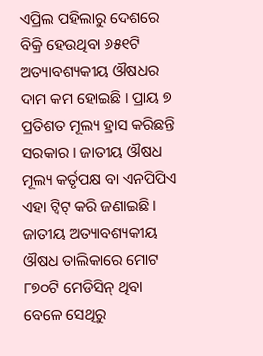ଏପ୍ରିଲ ପହିଲାରୁ ଦେଶରେ ବିକ୍ରି ହେଉଥିବା ୬୫୧ଟି ଅତ୍ୟାବଶ୍ୟକୀୟ ଔଷଧର ଦାମ କମ ହୋଇଛି । ପ୍ରାୟ ୭ ପ୍ରତିଶତ ମୂଲ୍ୟ ହ୍ରାସ କରିଛନ୍ତି ସରକାର । ଜାତୀୟ ଔଷଧ ମୂଲ୍ୟ କର୍ତୃପକ୍ଷ ବା ଏନପିପିଏ ଏହା ଟ୍ୱିଟ୍ କରି ଜଣାଇଛି । ଜାତୀୟ ଅତ୍ୟାବଶ୍ୟକୀୟ ଔଷଧ ତାଲିକାରେ ମୋଟ ୮୭୦ଟି ମେଡିସିନ୍ ଥିବା ବେଳେ ସେଥିରୁ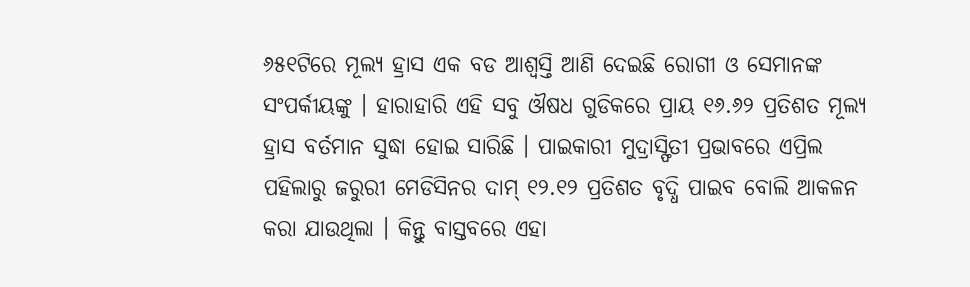୬୫୧ଟିରେ ମୂଲ୍ୟ ହ୍ରାସ ଏକ ବଡ ଆଶ୍ୱସ୍ତି ଆଣି ଦେଇଛି ରୋଗୀ ଓ ସେମାନଙ୍କ ସଂପର୍କୀୟଙ୍କୁ । ହାରାହାରି ଏହି ସବୁ ଔଷଧ ଗୁଡିକରେ ପ୍ରାୟ ୧୬.୬୨ ପ୍ରତିଶତ ମୂଲ୍ୟ ହ୍ରାସ ବର୍ତମାନ ସୁଦ୍ଧା ହୋଇ ସାରିଛି । ପାଇକାରୀ ମୁଦ୍ରାସ୍ଫିତୀ ପ୍ରଭାବରେ ଏପ୍ରିଲ ପହିଲାରୁ ଜରୁରୀ ମେଡିସିନର ଦାମ୍ ୧୨.୧୨ ପ୍ରତିଶତ ବୃଦ୍ଧି ପାଇବ ବୋଲି ଆକଳନ କରା ଯାଉଥିଲା । କିନ୍ତୁ ବାସ୍ତବରେ ଏହା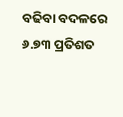ବଢିବା ବଦଳରେ ୬.୭୩ ପ୍ରତିଶତ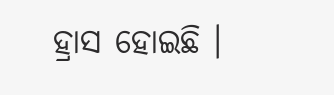ହ୍ରାସ ହୋଇଛି ।